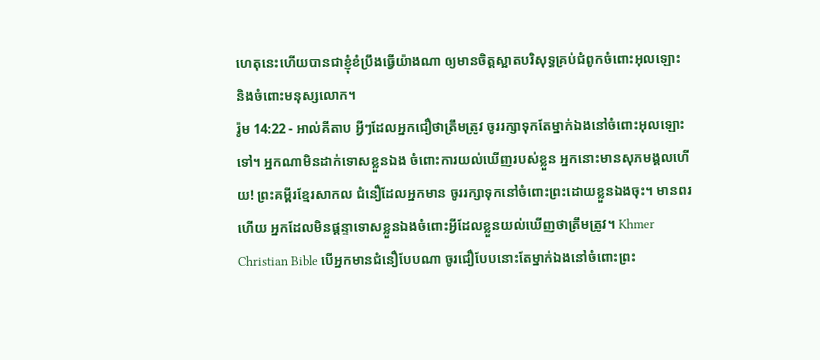ហេតុនេះហើយបានជាខ្ញុំខំប្រឹងធ្វើយ៉ាងណា ឲ្យមានចិត្ដស្អាតបរិសុទ្ធគ្រប់ជំពូកចំពោះអុលឡោះ និងចំពោះមនុស្សលោក។
រ៉ូម 14:22 - អាល់គីតាប អ្វីៗដែលអ្នកជឿថាត្រឹមត្រូវ ចូររក្សាទុកតែម្នាក់ឯងនៅចំពោះអុលឡោះទៅ។ អ្នកណាមិនដាក់ទោសខ្លួនឯង ចំពោះការយល់ឃើញរបស់ខ្លួន អ្នកនោះមានសុភមង្គលហើយ! ព្រះគម្ពីរខ្មែរសាកល ជំនឿដែលអ្នកមាន ចូររក្សាទុកនៅចំពោះព្រះដោយខ្លួនឯងចុះ។ មានពរហើយ អ្នកដែលមិនផ្ដន្ទាទោសខ្លួនឯងចំពោះអ្វីដែលខ្លួនយល់ឃើញថាត្រឹមត្រូវ។ Khmer Christian Bible បើអ្នកមានជំនឿបែបណា ចូរជឿបែបនោះតែម្នាក់ឯងនៅចំពោះព្រះ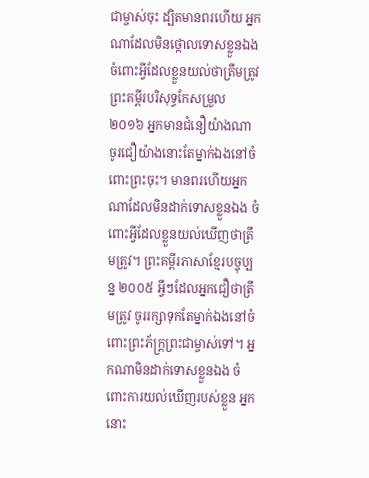ជាម្ចាស់ចុះ ដ្បិតមានពរហើយ អ្នកណាដែលមិនថ្កោលទោសខ្លួនឯងចំពោះអ្វីដែលខ្លួនយល់ថាត្រឹមត្រូវ ព្រះគម្ពីរបរិសុទ្ធកែសម្រួល ២០១៦ អ្នកមានជំនឿយ៉ាងណា ចូរជឿយ៉ាងនោះតែម្នាក់ឯងនៅចំពោះព្រះចុះ។ មានពរហើយអ្នកណាដែលមិនដាក់ទោសខ្លួនឯង ចំពោះអ្វីដែលខ្លួនយល់ឃើញថាត្រឹមត្រូវ។ ព្រះគម្ពីរភាសាខ្មែរបច្ចុប្បន្ន ២០០៥ អ្វីៗដែលអ្នកជឿថាត្រឹមត្រូវ ចូររក្សាទុកតែម្នាក់ឯងនៅចំពោះព្រះភ័ក្ត្រព្រះជាម្ចាស់ទៅ។ អ្នកណាមិនដាក់ទោសខ្លួនឯង ចំពោះការយល់ឃើញរបស់ខ្លួន អ្នកនោះ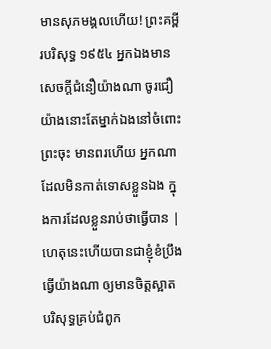មានសុភមង្គលហើយ! ព្រះគម្ពីរបរិសុទ្ធ ១៩៥៤ អ្នកឯងមានសេចក្ដីជំនឿយ៉ាងណា ចូរជឿយ៉ាងនោះតែម្នាក់ឯងនៅចំពោះព្រះចុះ មានពរហើយ អ្នកណាដែលមិនកាត់ទោសខ្លួនឯង ក្នុងការដែលខ្លួនរាប់ថាធ្វើបាន |
ហេតុនេះហើយបានជាខ្ញុំខំប្រឹងធ្វើយ៉ាងណា ឲ្យមានចិត្ដស្អាតបរិសុទ្ធគ្រប់ជំពូក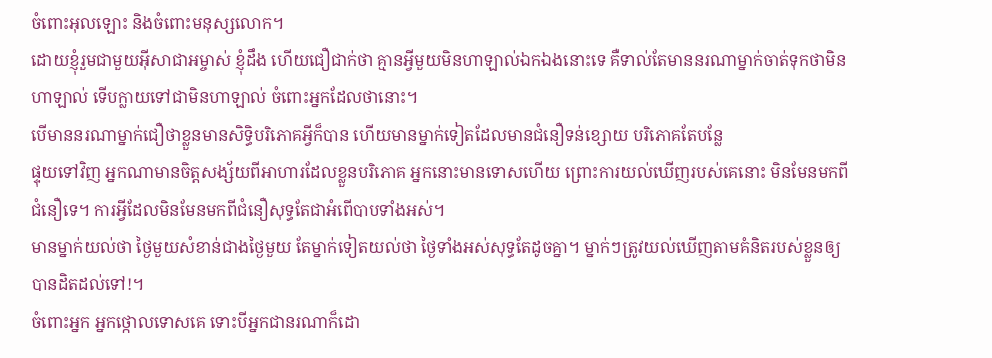ចំពោះអុលឡោះ និងចំពោះមនុស្សលោក។
ដោយខ្ញុំរួមជាមួយអ៊ីសាជាអម្ចាស់ ខ្ញុំដឹង ហើយជឿជាក់ថា គ្មានអ្វីមួយមិនហាឡាល់ឯកឯងនោះទេ គឺទាល់តែមាននរណាម្នាក់ចាត់ទុកថាមិនហាឡាល់ ទើបក្លាយទៅជាមិនហាឡាល់ ចំពោះអ្នកដែលថានោះ។
បើមាននរណាម្នាក់ជឿថាខ្លួនមានសិទ្ធិបរិភោគអ្វីក៏បាន ហើយមានម្នាក់ទៀតដែលមានជំនឿទន់ខ្សោយ បរិភោគតែបន្លែ
ផ្ទុយទៅវិញ អ្នកណាមានចិត្ដសង្ស័យពីអាហារដែលខ្លួនបរិភោគ អ្នកនោះមានទោសហើយ ព្រោះការយល់ឃើញរបស់គេនោះ មិនមែនមកពីជំនឿទេ។ ការអ្វីដែលមិនមែនមកពីជំនឿសុទ្ធតែជាអំពើបាបទាំងអស់។
មានម្នាក់យល់ថា ថ្ងៃមួយសំខាន់ជាងថ្ងៃមួយ តែម្នាក់ទៀតយល់ថា ថ្ងៃទាំងអស់សុទ្ធតែដូចគ្នា។ ម្នាក់ៗត្រូវយល់ឃើញតាមគំនិតរបស់ខ្លួនឲ្យបានដិតដល់ទៅ!។
ចំពោះអ្នក អ្នកថ្កោលទោសគេ ទោះបីអ្នកជានរណាក៏ដោ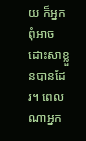យ ក៏អ្នកពុំអាចដោះសាខ្លួនបានដែរ។ ពេលណាអ្នក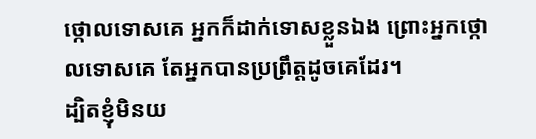ថ្កោលទោសគេ អ្នកក៏ដាក់ទោសខ្លួនឯង ព្រោះអ្នកថ្កោលទោសគេ តែអ្នកបានប្រព្រឹត្ដដូចគេដែរ។
ដ្បិតខ្ញុំមិនយ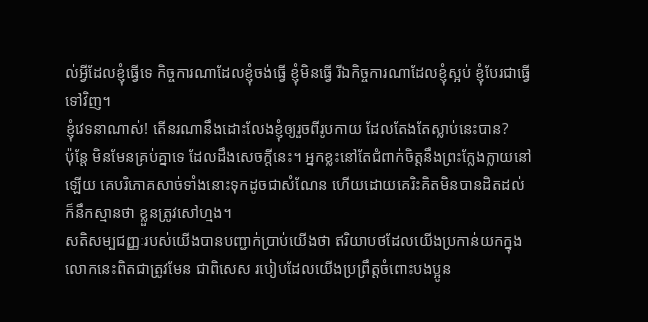ល់អ្វីដែលខ្ញុំធ្វើទេ កិច្ចការណាដែលខ្ញុំចង់ធ្វើ ខ្ញុំមិនធ្វើ រីឯកិច្ចការណាដែលខ្ញុំស្អប់ ខ្ញុំបែរជាធ្វើទៅវិញ។
ខ្ញុំវេទនាណាស់! តើនរណានឹងដោះលែងខ្ញុំឲ្យរួចពីរូបកាយ ដែលតែងតែស្លាប់នេះបាន?
ប៉ុន្ដែ មិនមែនគ្រប់គ្នាទេ ដែលដឹងសេចក្ដីនេះ។ អ្នកខ្លះនៅតែជំពាក់ចិត្ដនឹងព្រះក្លែងក្លាយនៅឡើយ គេបរិភោគសាច់ទាំងនោះទុកដូចជាសំណែន ហើយដោយគេរិះគិតមិនបានដិតដល់ ក៏នឹកស្មានថា ខ្លួនត្រូវសៅហ្មង។
សតិសម្បជញ្ញៈរបស់យើងបានបញ្ជាក់ប្រាប់យើងថា ឥរិយាបថដែលយើងប្រកាន់យកក្នុងលោកនេះពិតជាត្រូវមែន ជាពិសេស របៀបដែលយើងប្រព្រឹត្ដចំពោះបងប្អូន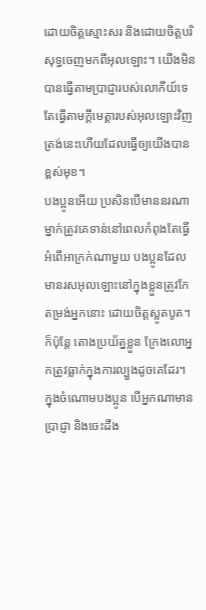ដោយចិត្ដស្មោះសរ និងដោយចិត្តបរិសុទ្ធចេញមកពីអុលឡោះ។ យើងមិនបានធ្វើតាមប្រាជ្ញារបស់លោកីយ៍ទេ តែធ្វើតាមក្តីមេត្តារបស់អុលឡោះវិញ ត្រង់នេះហើយដែលធ្វើឲ្យយើងបានខ្ពស់មុខ។
បងប្អូនអើយ ប្រសិនបើមាននរណាម្នាក់ត្រូវគេទាន់នៅពេលកំពុងតែធ្វើអំពើអាក្រក់ណាមួយ បងប្អូនដែលមានរសអុលឡោះនៅក្នុងខ្លួនត្រូវកែតម្រង់អ្នកនោះ ដោយចិត្ដស្លូតបូត។ ក៏ប៉ុន្ដែ តោងប្រយ័ត្នខ្លួន ក្រែងលោអ្នកត្រូវធ្លាក់ក្នុងការល្បួងដូចគេដែរ។
ក្នុងចំណោមបងប្អូន បើអ្នកណាមានប្រាជ្ញា និងចេះដឹង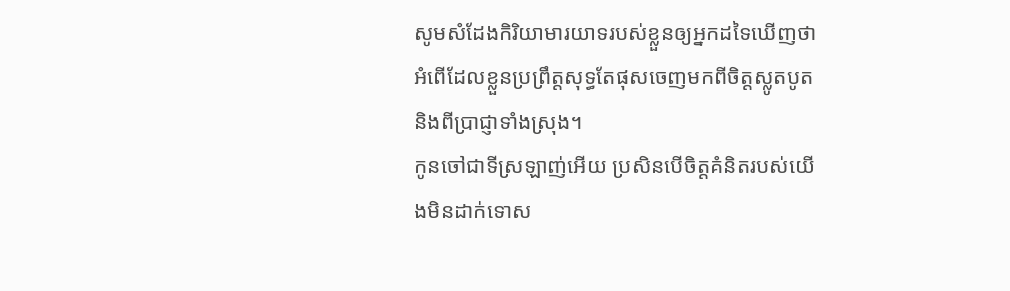សូមសំដែងកិរិយាមារយាទរបស់ខ្លួនឲ្យអ្នកដទៃឃើញថា អំពើដែលខ្លួនប្រព្រឹត្ដសុទ្ធតែផុសចេញមកពីចិត្ដស្លូតបូត និងពីប្រាជ្ញាទាំងស្រុង។
កូនចៅជាទីស្រឡាញ់អើយ ប្រសិនបើចិត្ដគំនិតរបស់យើងមិនដាក់ទោស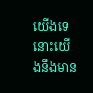យើងទេ នោះយើងនឹងមាន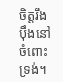ចិត្ដរឹងប៉ឹងនៅចំពោះទ្រង់។